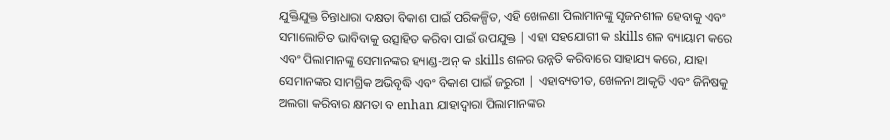ଯୁକ୍ତିଯୁକ୍ତ ଚିନ୍ତାଧାରା ଦକ୍ଷତା ବିକାଶ ପାଇଁ ପରିକଳ୍ପିତ, ଏହି ଖେଳଣା ପିଲାମାନଙ୍କୁ ସୃଜନଶୀଳ ହେବାକୁ ଏବଂ ସମାଲୋଚିତ ଭାବିବାକୁ ଉତ୍ସାହିତ କରିବା ପାଇଁ ଉପଯୁକ୍ତ | ଏହା ସହଯୋଗୀ କ skills ଶଳ ବ୍ୟାୟାମ କରେ ଏବଂ ପିଲାମାନଙ୍କୁ ସେମାନଙ୍କର ହ୍ୟାଣ୍ଡ-ଅନ୍ କ skills ଶଳର ଉନ୍ନତି କରିବାରେ ସାହାଯ୍ୟ କରେ, ଯାହା ସେମାନଙ୍କର ସାମଗ୍ରିକ ଅଭିବୃଦ୍ଧି ଏବଂ ବିକାଶ ପାଇଁ ଜରୁରୀ | ଏହାବ୍ୟତୀତ, ଖେଳନା ଆକୃତି ଏବଂ ଜିନିଷକୁ ଅଲଗା କରିବାର କ୍ଷମତା ବ enhan ଯାହାଦ୍ୱାରା ପିଲାମାନଙ୍କର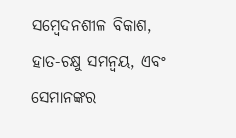ସମ୍ବେଦନଶୀଳ ବିକାଶ, ହାତ-ଚକ୍ଷୁ ସମନ୍ୱୟ, ଏବଂ ସେମାନଙ୍କର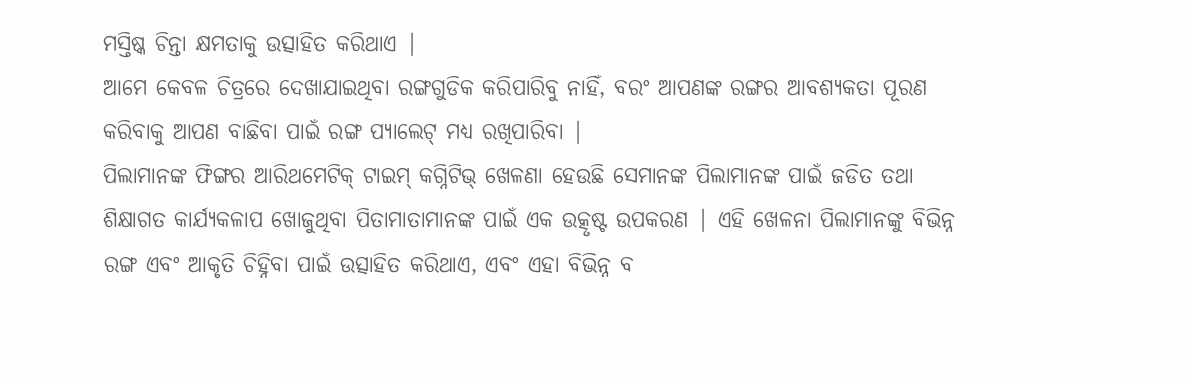ମସ୍ତିଷ୍କ ଚିନ୍ତା କ୍ଷମତାକୁ ଉତ୍ସାହିତ କରିଥାଏ |
ଆମେ କେବଳ ଚିତ୍ରରେ ଦେଖାଯାଇଥିବା ରଙ୍ଗଗୁଡିକ କରିପାରିବୁ ନାହିଁ, ବରଂ ଆପଣଙ୍କ ରଙ୍ଗର ଆବଶ୍ୟକତା ପୂରଣ କରିବାକୁ ଆପଣ ବାଛିବା ପାଇଁ ରଙ୍ଗ ପ୍ୟାଲେଟ୍ ମଧ୍ୟ ରଖିପାରିବା |
ପିଲାମାନଙ୍କ ଫିଙ୍ଗର ଆରିଥମେଟିକ୍ ଟାଇମ୍ କଗ୍ନିଟିଭ୍ ଖେଳଣା ହେଉଛି ସେମାନଙ୍କ ପିଲାମାନଙ୍କ ପାଇଁ ଜଡିତ ତଥା ଶିକ୍ଷାଗତ କାର୍ଯ୍ୟକଳାପ ଖୋଜୁଥିବା ପିତାମାତାମାନଙ୍କ ପାଇଁ ଏକ ଉତ୍କୃଷ୍ଟ ଉପକରଣ | ଏହି ଖେଳନା ପିଲାମାନଙ୍କୁ ବିଭିନ୍ନ ରଙ୍ଗ ଏବଂ ଆକୃତି ଚିହ୍ନିବା ପାଇଁ ଉତ୍ସାହିତ କରିଥାଏ, ଏବଂ ଏହା ବିଭିନ୍ନ ବ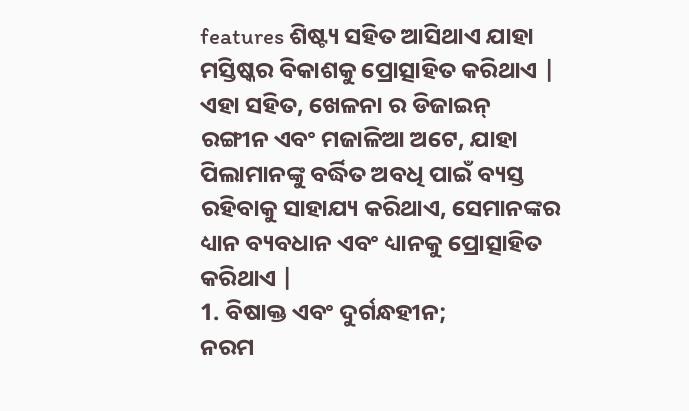features ଶିଷ୍ଟ୍ୟ ସହିତ ଆସିଥାଏ ଯାହା ମସ୍ତିଷ୍କର ବିକାଶକୁ ପ୍ରୋତ୍ସାହିତ କରିଥାଏ | ଏହା ସହିତ, ଖେଳନା ର ଡିଜାଇନ୍ ରଙ୍ଗୀନ ଏବଂ ମଜାଳିଆ ଅଟେ, ଯାହା ପିଲାମାନଙ୍କୁ ବର୍ଦ୍ଧିତ ଅବଧି ପାଇଁ ବ୍ୟସ୍ତ ରହିବାକୁ ସାହାଯ୍ୟ କରିଥାଏ, ସେମାନଙ୍କର ଧ୍ୟାନ ବ୍ୟବଧାନ ଏବଂ ଧ୍ୟାନକୁ ପ୍ରୋତ୍ସାହିତ କରିଥାଏ |
1. ବିଷାକ୍ତ ଏବଂ ଦୁର୍ଗନ୍ଧହୀନ;
ନରମ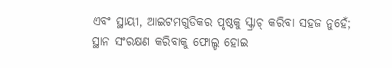ଏବଂ ସ୍ଥାୟୀ, ଆଇଟମଗୁଡିକର ପୃଷ୍ଠକୁ ସ୍କ୍ରାଚ୍ କରିବା ସହଜ ନୁହେଁ;
ସ୍ଥାନ ସଂରକ୍ଷଣ କରିବାକୁ ଫୋଲ୍ଡ ହୋଇ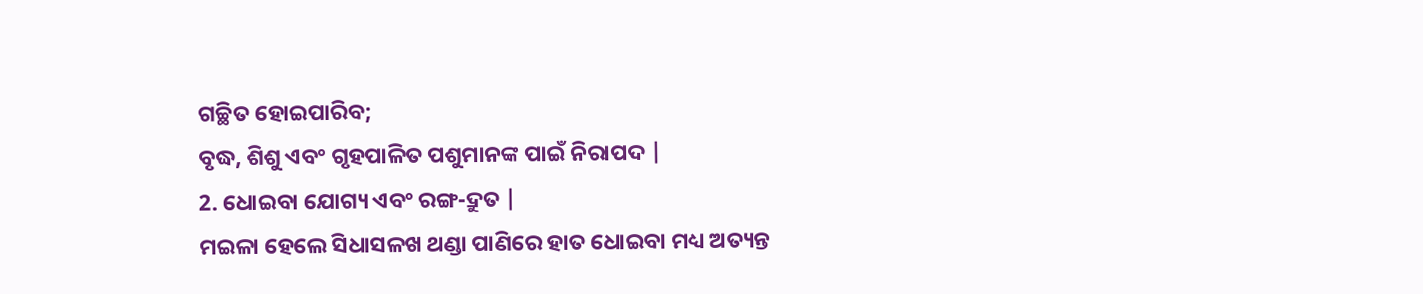ଗଚ୍ଛିତ ହୋଇପାରିବ;
ବୃଦ୍ଧ, ଶିଶୁ ଏବଂ ଗୃହପାଳିତ ପଶୁମାନଙ୍କ ପାଇଁ ନିରାପଦ |
2. ଧୋଇବା ଯୋଗ୍ୟ ଏବଂ ରଙ୍ଗ-ଦ୍ରୁତ |
ମଇଳା ହେଲେ ସିଧାସଳଖ ଥଣ୍ଡା ପାଣିରେ ହାତ ଧୋଇବା ମଧ୍ୟ ଅତ୍ୟନ୍ତ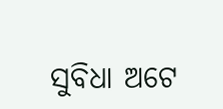ସୁବିଧା ଅଟେ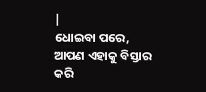|
ଧୋଇବା ପରେ, ଆପଣ ଏହାକୁ ବିସ୍ତାର କରି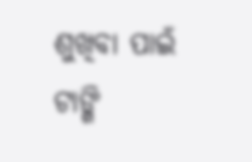ଶୁଖିବା ପାଇଁ ଟାଙ୍ଗି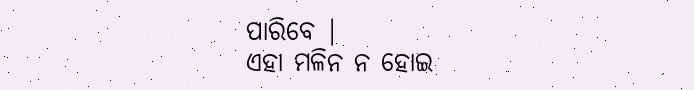ପାରିବେ |
ଏହା ମଳିନ ନ ହୋଇ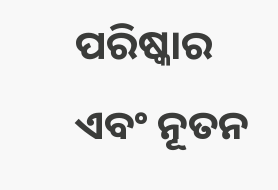ପରିଷ୍କାର ଏବଂ ନୂତନ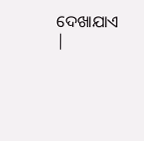ଦେଖାଯାଏ |